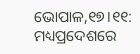ଭୋପାଳ,୧୭।୧୧: ମଧ୍ୟପ୍ରଦେଶରେ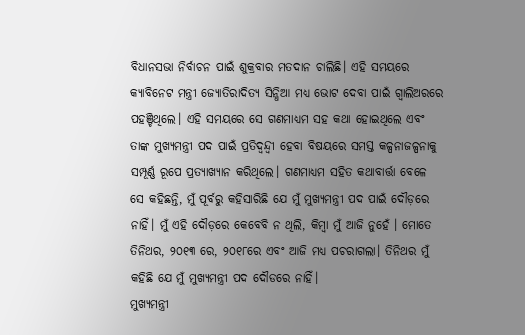ବିଧାନସଭା ନିର୍ବାଚନ ପାଇଁ ଶୁକ୍ରବାର ମତଦାନ ଚାଲିଛି। ଏହି ସମୟରେ କ୍ୟାବିନେଟ ମନ୍ତ୍ରୀ ଜ୍ୟୋତିରାଦିତ୍ୟ ସିନ୍ଧିଆ ମଧ୍ୟ ଭୋଟ ଦେବା ପାଇଁ ଗ୍ବାଲିଅରରେ ପହଞ୍ଚିଥିଲେ। ଏହି ସମୟରେ ସେ ଗଣମାଧ୍ୟମ ସହ କଥା ହୋଇଥିଲେ ଏବଂ ତାଙ୍କ ମୁଖ୍ୟମନ୍ତ୍ରୀ ପଦ ପାଇଁ ପ୍ରତିଦ୍ୱନ୍ଦ୍ୱୀ ହେବା ବିଷୟରେ ସମସ୍ତ କଳ୍ପନାଜଳ୍ପନାକୁ ସମ୍ପୂର୍ଣ୍ଣ ରୂପେ ପ୍ରତ୍ୟାଖ୍ୟାନ କରିଥିଲେ। ଗଣମାଧ୍ୟମ ସହିତ କଥାବାର୍ତ୍ତା ବେଳେ ସେ କହିଛନ୍ତି, ମୁଁ ପୂର୍ବରୁ କହିସାରିଛି ଯେ ମୁଁ ମୁଖ୍ୟମନ୍ତ୍ରୀ ପଦ ପାଇଁ ଦୌଡ଼ରେ ନାହିଁ। ମୁଁ ଏହି ଦୌଡ଼ରେ କେବେବି ନ ଥିଲି, କିମ୍ବା ମୁଁ ଆଜି ନୁହେଁ । ମୋତେ ତିନିଥର, ୨୦୧୩ ରେ, ୨୦୧୮ରେ ଏବଂ ଆଜି ମଧ୍ୟ ପଚରାଗଲା। ତିନିଥର ମୁଁ କହିଛି ଯେ ମୁଁ ମୁଖ୍ୟମନ୍ତ୍ରୀ ପଦ ଦୌଡରେ ନାହିଁ।
ମୁଖ୍ୟମନ୍ତ୍ରୀ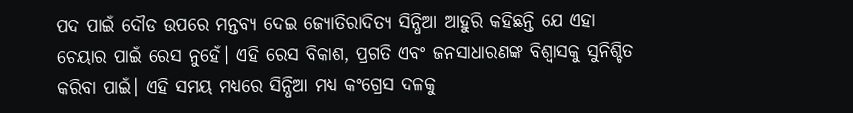ପଦ ପାଇଁ ଦୌଡ ଉପରେ ମନ୍ତବ୍ୟ ଦେଇ ଜ୍ୟୋତିରାଦିତ୍ୟ ସିନ୍ଧିଆ ଆହୁରି କହିଛନ୍ତି ଯେ ଏହା ଚେୟାର ପାଇଁ ରେସ ନୁହେଁ। ଏହି ରେସ ବିକାଶ, ପ୍ରଗତି ଏବଂ ଜନସାଧାରଣଙ୍କ ବିଶ୍ୱାସକୁ ସୁନିଶ୍ଚିତ କରିବା ପାଇଁ। ଏହି ସମୟ ମଧ୍ୟରେ ସିନ୍ଧିଆ ମଧ୍ୟ କଂଗ୍ରେସ ଦଳକୁ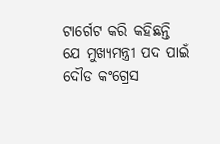ଟାର୍ଗେଟ କରି କହିଛନ୍ତି ଯେ ମୁଖ୍ୟମନ୍ତ୍ରୀ ପଦ ପାଇଁ ଦୌଡ କଂଗ୍ରେସ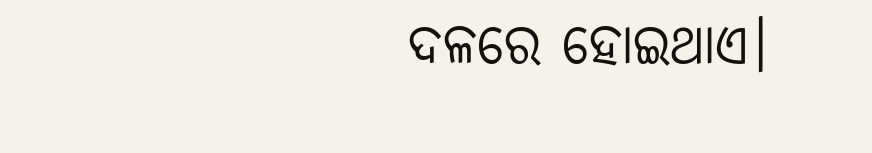ଦଳରେ ହୋଇଥାଏ।